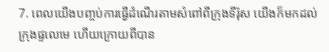7. ពេលយើងបញ្ចប់ការធ្វើដំណើរតាមសំពៅពីក្រុងទីរ៉ុស យើងក៏មកដល់ក្រុងផ្ទលេមេ ហើយក្រោយពីបាន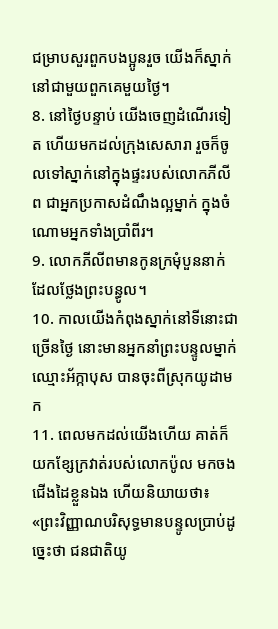ជម្រាបសួរពួកបងប្អូនរួច យើងក៏ស្នាក់នៅជាមួយពួកគេមួយថ្ងៃ។
8. នៅថ្ងៃបន្ទាប់ យើងចេញដំណើរទៀត ហើយមកដល់ក្រុងសេសារា រួចក៏ចូលទៅស្នាក់នៅក្នុងផ្ទះរបស់លោកភីលីព ជាអ្នកប្រកាសដំណឹងល្អម្នាក់ ក្នុងចំណោមអ្នកទាំងប្រាំពីរ។
9. លោកភីលីពមានកូនក្រមុំបួននាក់ ដែលថ្លែងព្រះបន្ធូល។
10. កាលយើងកំពុងស្នាក់នៅទីនោះជាច្រើនថ្ងៃ នោះមានអ្នកនាំព្រះបន្ទូលម្នាក់ឈ្មោះអ័ក្កាបុស បានចុះពីស្រុកយូដាមក
11. ពេលមកដល់យើងហើយ គាត់ក៏យកខ្សែក្រវាត់របស់លោកប៉ូល មកចងជើងដៃខ្លួនឯង ហើយនិយាយថា៖ «ព្រះវិញ្ញាណបរិសុទ្ធមានបន្ទូលប្រាប់ដូច្នេះថា ជនជាតិយូ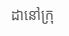ដានៅក្រុ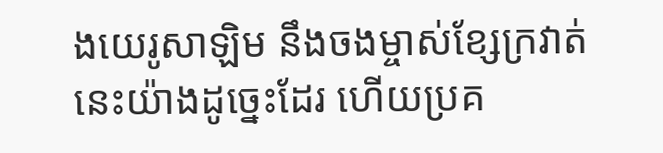ងយេរូសាឡិម នឹងចងម្ចាស់ខ្សែក្រវាត់នេះយ៉ាងដូច្នេះដែរ ហើយប្រគ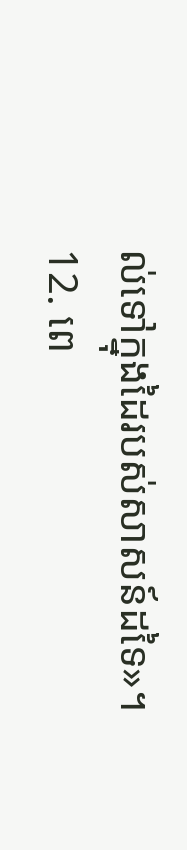ល់ទៅក្នុងដៃរបស់សាសន៍ដទៃ»។
12. ពេ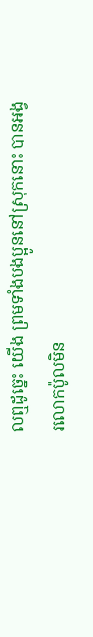លឮដូច្នេះ យើង ព្រមទាំងបងប្អូននៅស្រុកនោះ បានអង្វរលោកប៉ូលមិន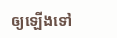ឲ្យឡើងទៅ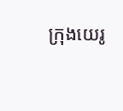ក្រុងយេរូ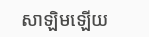សាឡិមឡើយ